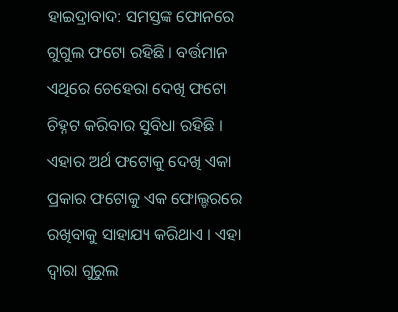ହାଇଦ୍ରାବାଦ: ସମସ୍ତଙ୍କ ଫୋନରେ ଗୁଗୁଲ ଫଟୋ ରହିଛି । ବର୍ତ୍ତମାନ ଏଥିରେ ଚେହେରା ଦେଖି ଫଟୋ ଚିହ୍ନଟ କରିବାର ସୁବିଧା ରହିଛି । ଏହାର ଅର୍ଥ ଫଟୋକୁ ଦେଖି ଏକା ପ୍ରକାର ଫଟୋକୁ ଏକ ଫୋଲ୍ଡରରେ ରଖିବାକୁ ସାହାଯ୍ୟ କରିଥାଏ । ଏହା ଦ୍ବାରା ଗୁରୁଲ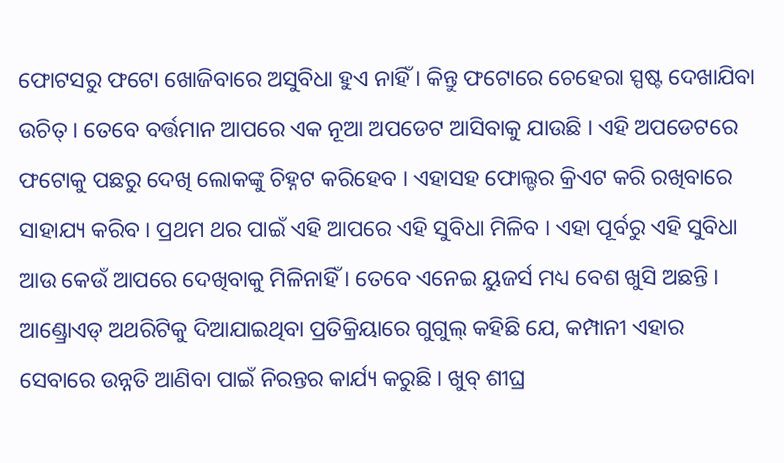ଫୋଟସରୁ ଫଟୋ ଖୋଜିବାରେ ଅସୁବିଧା ହୁଏ ନାହିଁ । କିନ୍ତୁ ଫଟୋରେ ଚେହେରା ସ୍ପଷ୍ଟ ଦେଖାଯିବା ଉଚିତ୍ । ତେବେ ବର୍ତ୍ତମାନ ଆପରେ ଏକ ନୂଆ ଅପଡେଟ ଆସିବାକୁ ଯାଉଛି । ଏହି ଅପଡେଟରେ ଫଟୋକୁ ପଛରୁ ଦେଖି ଲୋକଙ୍କୁ ଚିହ୍ନଟ କରିହେବ । ଏହାସହ ଫୋଲ୍ଡର କ୍ରିଏଟ କରି ରଖିବାରେ ସାହାଯ୍ୟ କରିବ । ପ୍ରଥମ ଥର ପାଇଁ ଏହି ଆପରେ ଏହି ସୁବିଧା ମିଳିବ । ଏହା ପୂର୍ବରୁ ଏହି ସୁବିଧା ଆଉ କେଉଁ ଆପରେ ଦେଖିବାକୁ ମିଳିନାହିଁ । ତେବେ ଏନେଇ ୟୁଜର୍ସ ମଧ୍ୟ ବେଶ ଖୁସି ଅଛନ୍ତି ।
ଆଣ୍ଡ୍ରୋଏଡ୍ ଅଥରିଟିକୁ ଦିଆଯାଇଥିବା ପ୍ରତିକ୍ରିୟାରେ ଗୁଗୁଲ୍ କହିଛି ଯେ, କମ୍ପାନୀ ଏହାର ସେବାରେ ଉନ୍ନତି ଆଣିବା ପାଇଁ ନିରନ୍ତର କାର୍ଯ୍ୟ କରୁଛି । ଖୁବ୍ ଶୀଘ୍ର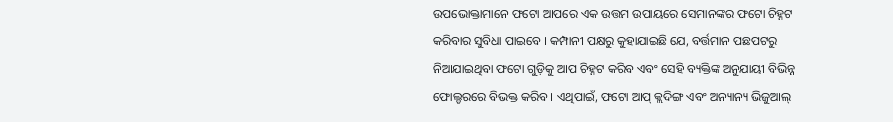ଉପଭୋକ୍ତାମାନେ ଫଟୋ ଆପରେ ଏକ ଉତ୍ତମ ଉପାୟରେ ସେମାନଙ୍କର ଫଟୋ ଚିହ୍ନଟ କରିବାର ସୁବିଧା ପାଇବେ । କମ୍ପାନୀ ପକ୍ଷରୁ କୁହାଯାଇଛି ଯେ, ବର୍ତ୍ତମାନ ପଛପଟରୁ ନିଆଯାଇଥିବା ଫଟୋ ଗୁଡ଼ିକୁ ଆପ ଚିହ୍ନଟ କରିବ ଏବଂ ସେହି ବ୍ୟକ୍ତିଙ୍କ ଅନୁଯାୟୀ ବିଭିନ୍ନ ଫୋଲ୍ଡରରେ ବିଭକ୍ତ କରିବ । ଏଥିପାଇଁ, ଫଟୋ ଆପ୍ କ୍ଲଦିଙ୍ଗ ଏବଂ ଅନ୍ୟାନ୍ୟ ଭିଜୁଆଲ୍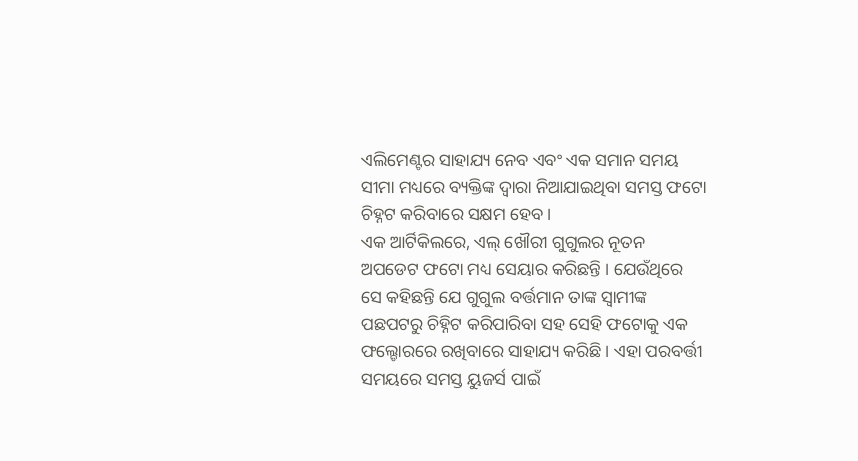ଏଲିମେଣ୍ଟର ସାହାଯ୍ୟ ନେବ ଏବଂ ଏକ ସମାନ ସମୟ ସୀମା ମଧ୍ୟରେ ବ୍ୟକ୍ତିଙ୍କ ଦ୍ୱାରା ନିଆଯାଇଥିବା ସମସ୍ତ ଫଟୋ ଚିହ୍ନଟ କରିବାରେ ସକ୍ଷମ ହେବ ।
ଏକ ଆର୍ଟିକିଲରେ, ଏଲ୍ ଖୌରୀ ଗୁଗୁଲର ନୂତନ ଅପଡେଟ ଫଟୋ ମଧ୍ୟ ସେୟାର କରିଛନ୍ତି । ଯେଉଁଥିରେ ସେ କହିଛନ୍ତି ଯେ ଗୁଗୁଲ ବର୍ତ୍ତମାନ ତାଙ୍କ ସ୍ୱାମୀଙ୍କ ପଛପଟରୁ ଚିହ୍ନିଟ କରିପାରିବା ସହ ସେହି ଫଟୋକୁ ଏକ ଫଲ୍ଡୋରରେ ରଖିବାରେ ସାହାଯ୍ୟ କରିଛି । ଏହା ପରବର୍ତ୍ତୀ ସମୟରେ ସମସ୍ତ ୟୁଜର୍ସ ପାଇଁ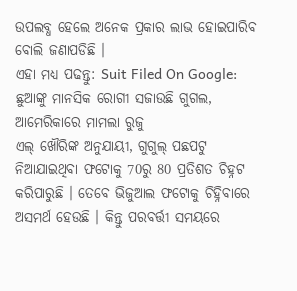ଉପଲବ୍ଧ ହେଲେ ଅନେକ ପ୍ରକାର ଲାଭ ହୋଇପାରିବ ବୋଲି ଜଣାପଡିଛି ।
ଏହା ମଧ୍ୟ ପଢନ୍ତୁ: Suit Filed On Google: ଛୁଆଙ୍କୁ ମାନସିକ ରୋଗୀ ସଜାଉଛି ଗୁଗଲ, ଆମେରିକାରେ ମାମଲା ରୁଜୁ
ଏଲ୍ ଖୌରିଙ୍କ ଅନୁଯାୟୀ, ଗୁଗୁଲ୍ ପଛପଟୁ ନିଆଯାଇଥିବା ଫଟୋକୁ 70ରୁ 80 ପ୍ରତିଶତ ଚିହ୍ନଟ କରିପାରୁଛି । ତେବେ ଭିଜୁଆଲ ଫଟୋକୁ ଚିହ୍ନିବାରେ ଅସମର୍ଥ ହେଉଛି । କିନ୍ତୁ ପରବର୍ତ୍ତୀ ସମୟରେ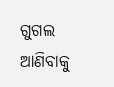ଗୁଗଲ ଆଣିବାକୁ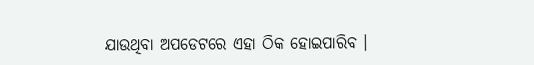ଯାଉଥିବା ଅପଡେଟରେ ଏହା ଠିକ ହୋଇପାରିବ ।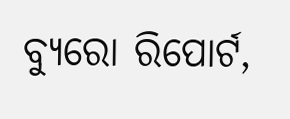ବ୍ୟୁରୋ ରିପୋର୍ଟ,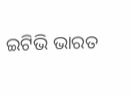ଇଟିଭି ଭାରତ